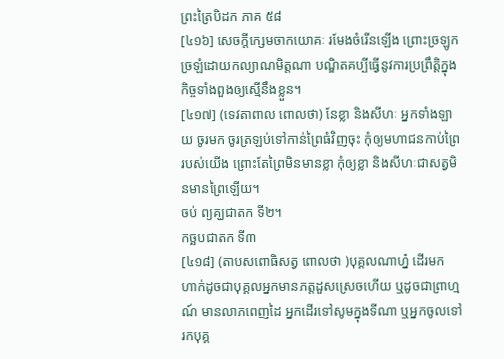ព្រះត្រៃបិដក ភាគ ៥៨
[៤១៦] សេចក្ដីក្សេមចាកយោគៈ រមែងចំរើនឡើង ព្រោះច្រឡូកច្រឡំដោយកល្យាណមិត្តណា បណ្ឌិតគប្បីធ្វើនូវការប្រព្រឹត្តិក្នុងកិច្ចទាំងពួងឲ្យស្មើនឹងខ្លួន។
[៤១៧] (ទេវតាពាល ពោលថា) នែខ្លា និងសីហៈ អ្នកទាំងឡាយ ចូរមក ចូរត្រឡប់ទៅកាន់ព្រៃធំវិញចុះ កុំឲ្យមហាជនកាប់ព្រៃរបស់យើង ព្រោះតែព្រៃមិនមានខ្លា កុំឲ្យខ្លា និងសីហៈជាសត្វមិនមានព្រៃឡើយ។
ចប់ ព្យគ្ឃជាតក ទី២។
កច្ឆបជាតក ទី៣
[៤១៨] (តាបសពោធិសត្វ ពោលថា )បុគ្គលណាហ្ន៎ ដើរមក ហាក់ដូចជាបុគ្គលអ្នកមានភត្តដួសស្រេចហើយ ឬដូចជាព្រាហ្មណ៍ មានលាភពេញដៃ អ្នកដើរទៅសូមក្នុងទីណា ឬអ្នកចូលទៅរកបុគ្គ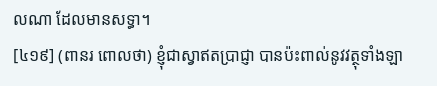លណា ដែលមានសទ្ធា។
[៤១៩] (ពានរ ពោលថា) ខ្ញុំជាស្វាឥតប្រាជ្ញា បានប៉ះពាល់នូវវត្ថុទាំងឡា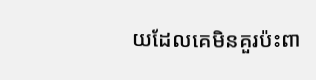យដែលគេមិនគួរប៉ះពា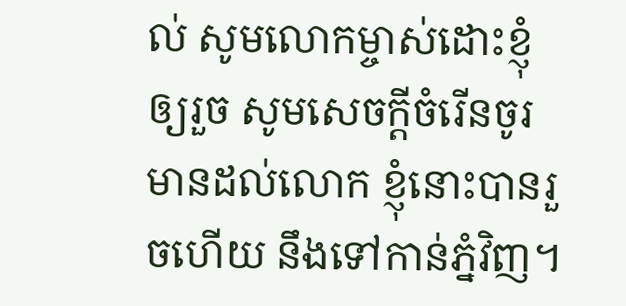ល់ សូមលោកម្ចាស់ដោះខ្ញុំឲ្យរួច សូមសេចក្ដីចំរើនចូរមានដល់លោក ខ្ញុំនោះបានរួចហើយ នឹងទៅកាន់ភ្នំវិញ។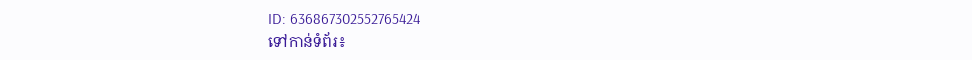ID: 636867302552765424
ទៅកាន់ទំព័រ៖